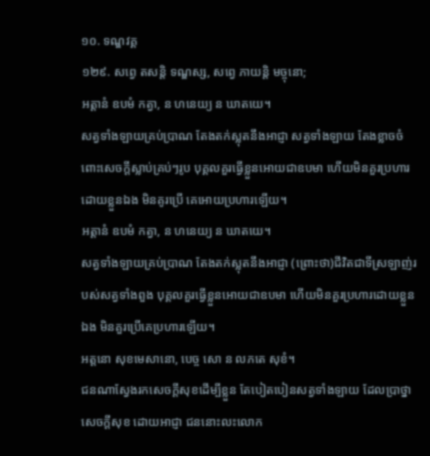១០. ទណ្ឌវគ្គ
១២៩. សព្វេ តសន្តិ ទណ្ឌស្ស, សព្វេ ភាយន្តិ មច្ចុនោ;
អត្តានំ ឧបមំ កត្វា, ន ហនេយ្យ ន ឃាតយេ។
សត្វទាំងឡាយគ្រប់ប្រាណ តែងតក់ស្លុតនឹងអាជ្ញា សត្វទាំងឡាយ តែងខ្លាចចំពោះសេចក្ដីស្លាប់គ្រប់ៗរូប បុគ្គលគួរធ្វើខ្លួនអោយជាឧបមា ហើយមិនគួរប្រហារ ដោយខ្លួនឯង មិនគូរប្រើ គេអោយប្រហារឡើយ។
អត្តានំ ឧបមំ កត្វា, ន ហនេយ្យ ន ឃាតយេ។
សត្វទាំងឡាយគ្រប់ប្រាណ តែងតក់ស្លុតនឹងអាជ្ញា (ព្រោះថា)ជីវិតជាទីស្រឡាញ់របស់សត្វទាំងពួង បុគ្គលគួរធ្វើខ្លួនអោយជាឧបមា ហើយមិនគួរប្រហារដោយខ្លួនឯង មិនគួរប្រើគេប្រហារឡើយ។
អត្តនោ សុខមេសានោ, បេច្ច សោ ន លភតេ សុខំ។
ជនណាស្វែងរកសេចក្ដីសុខដើម្បីខ្លួន តែបៀតបៀនសត្វទាំងឡាយ ដែលប្រាថ្នាសេចក្ដីសុខ ដោយអាជ្ញា ជននោះលះលោក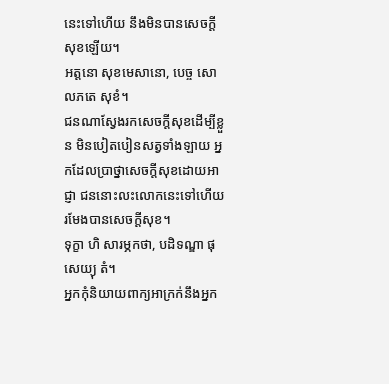នេះទៅហើយ នឹងមិនបានសេចក្ដីសុខឡើយ។
អត្តនោ សុខមេសានោ, បេច្ច សោ លភតេ សុខំ។
ជនណាស្វែងរកសេចក្ដីសុខដើម្បីខ្លួន មិនបៀតបៀនសត្វទាំងឡាយ អ្នកដែលប្រាថ្នាសេចក្ដីសុខដោយអាជ្ញា ជននោះលះលោកនេះទៅហើយ រមែងបានសេចក្ដីសុខ។
ទុក្ខា ហិ សារម្ភកថា, បដិទណ្ឌា ផុសេយ្យុ តំ។
អ្នកកុំនិយាយពាក្យអាក្រក់នឹងអ្នក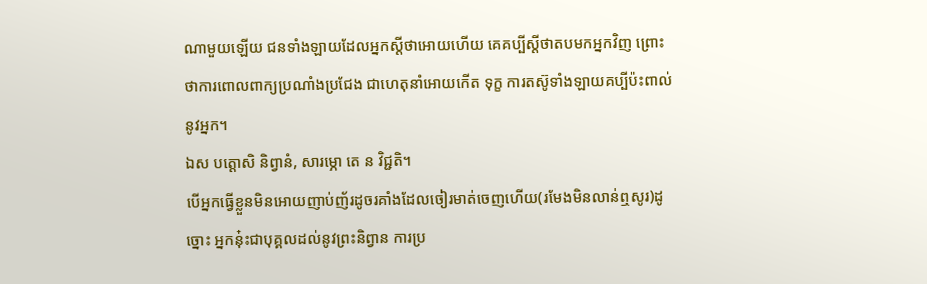ណាមួយឡើយ ជនទាំងឡាយដែលអ្នកស្ដីថាអោយហើយ គេគប្បីស្ដីថាតបមកអ្នកវិញ ព្រោះថាការពោលពាក្យប្រណាំងប្រជែង ជាហេតុនាំអោយកើត ទុក្ខ ការតស៊ូទាំងឡាយគប្បីប៉ះពាល់នូវអ្នក។
ឯស បត្តោសិ និព្វានំ, សារម្ភោ តេ ន វិជ្ជតិ។
បើអ្នកធ្វើខ្លួនមិនអោយញាប់ញ័រដូចរគាំងដែលចៀរមាត់ចេញហើយ(រមែងមិនលាន់ឮសូរ)ដូច្នោះ អ្នកនុ៎ះជាបុគ្គលដល់នូវព្រះនិព្វាន ការប្រ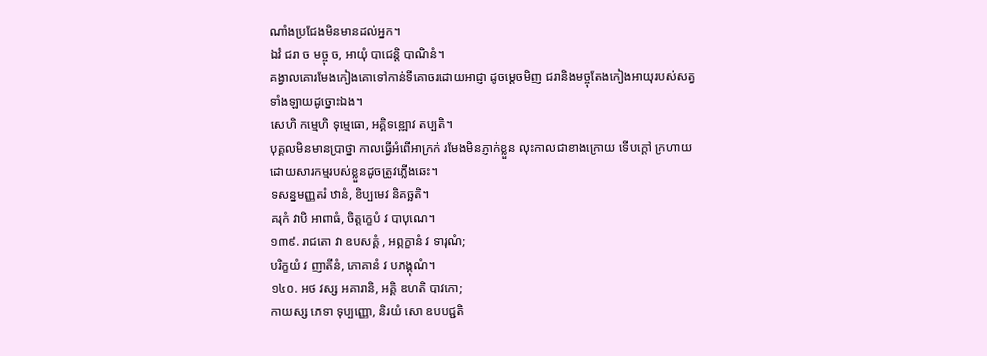ណាំងប្រជែងមិនមានដល់អ្នក។
ឯវំ ជរា ច មច្ចុ ច, អាយុំ បាជេន្តិ បាណិនំ។
គង្វាលគោរមែងកៀងគោទៅកាន់ទីគោចរដោយអាជ្ញា ដូចម្ដេចមិញ ជរានិងមច្ចុតែងកៀងអាយុរបស់សត្វទាំងឡាយដូច្នោះឯង។
សេហិ កម្មេហិ ទុម្មេធោ, អគ្គិទឌ្ឍោវ តប្បតិ។
បុគ្គលមិនមានប្រាថ្នា កាលធ្វើអំពើអាក្រក់ រមែងមិនភ្ញាក់ខ្លួន លុះកាលជាខាងក្រោយ ទើបក្ដៅ ក្រហាយ ដោយសារកម្មរបស់ខ្លួនដូចត្រូវភ្លើងឆេះ។
ទសន្នមញ្ញតរំ ឋានំ, ខិប្បមេវ និគច្ឆតិ។
គរុកំ វាបិ អាពាធំ, ចិត្តក្ខេបំ វ បាបុណេ។
១៣៩. រាជតោ វា ឧបសគ្គំ , អព្ភក្ខានំ វ ទារុណំ;
បរិក្ខយំ វ ញាតីនំ, ភោគានំ វ បភង្គុណំ។
១៤០. អថ វស្ស អគារានិ, អគ្គិ ឌហតិ បាវកោ;
កាយស្ស ភេទា ទុប្បញ្ញោ, និរយំ សោ ឧបបជ្ជតិ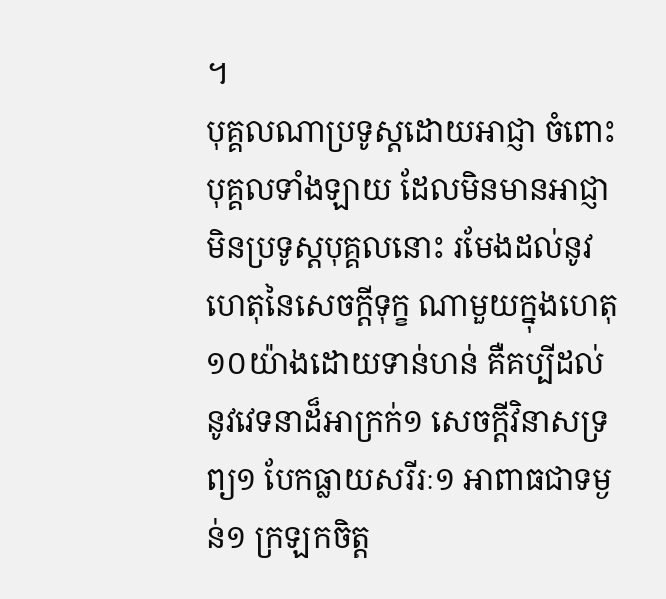។
បុគ្គលណាប្រទូស្ដដោយអាជ្ញា ចំពោះបុគ្គលទាំងឡាយ ដែលមិនមានអាជ្ញា មិនប្រទូស្ដបុគ្គលនោះ រមែងដល់នូវហេតុនៃសេចក្ដីទុក្ខ ណាមួយក្នុងហេតុ១០យ៉ាងដោយទាន់ហន់ គឺគប្បីដល់ នូវវេទនាដ៏អាក្រក់១ សេចក្ដីវិនាសទ្រព្យ១ បែកធ្លាយសរីរៈ១ អាពាធជាទម្ងន់១ ក្រឡកចិត្ត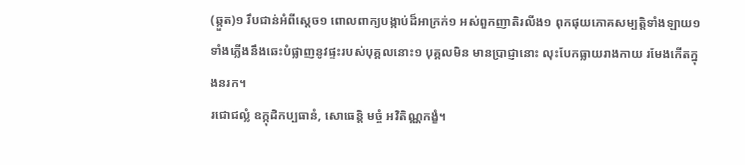(ឆ្កួត)១ រឹបជាន់អំពីសេ្ដច១ ពោលពាក្យបង្កាប់ដ៏អាក្រក់១ អស់ពួកញាតិរលីង១ ពុកផុយភោគសម្បតិ្ដទាំងឡាយ១ ទាំងភ្លើងនឹងឆេះបំផ្លាញនូវផ្ទះរបស់បុគ្គលនោះ១ បុគ្គលមិន មានប្រាជ្ញានោះ លុះបែកធ្លាយរាងកាយ រមែងកើតក្នុងនរក។
រជោជល្លំ ឧក្កុដិកប្បធានំ, សោធេន្តិ មច្ចំ អវិតិណ្ណកង្ខំ។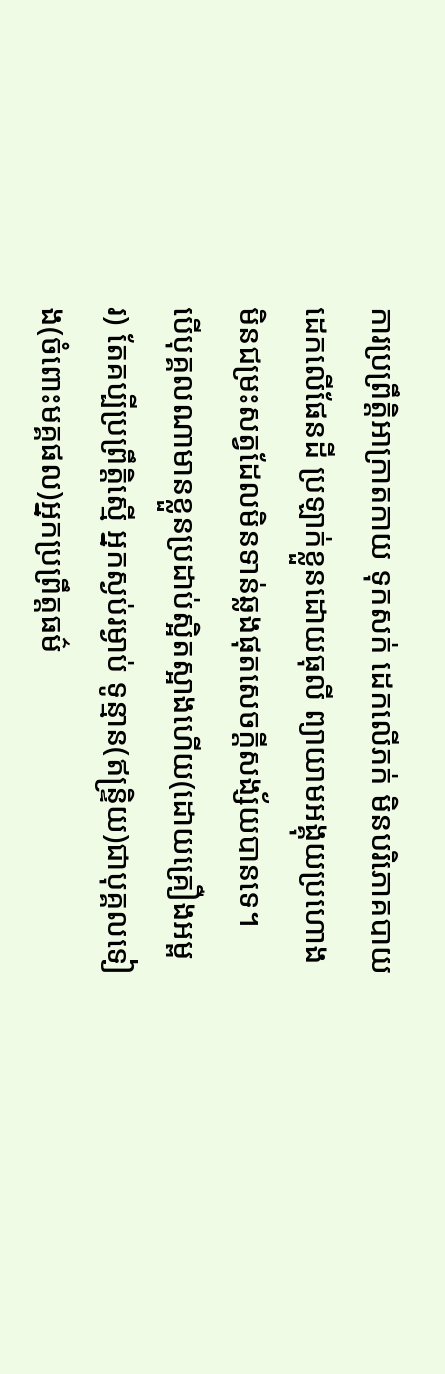ការប្រព្រឹត្តិអាក្រាតកាយ ទុកសក់ ដេកលើភក់ មិនបរិភោគបាយ ដេកលើផែនដី ប្រឡាក់ខ្លួនដោយធុលី ព្យាយាមអង្គុយប្រហោង មិនជម្រះសត្វដែលមិនទាន់ឆ្លងផុតសេចក្ដីសង្ស័យបានទេ។
បើបុគ្គលណាមានខ្លួនប្រដាប់ស្អិតស្អាងហើយ(ដោយគ្រឿងអម្ពរ) តែគប្បីប្រព្រឹត្តិស្មើ អ្នកស្ងប់រម្ងាប់ ទូន្មាន(ឥន្ទ្រិយ)ជាបុគ្គលទៀង(ចំពោះមគ្គផល)អ្នកប្រព្រឹត្តធម៌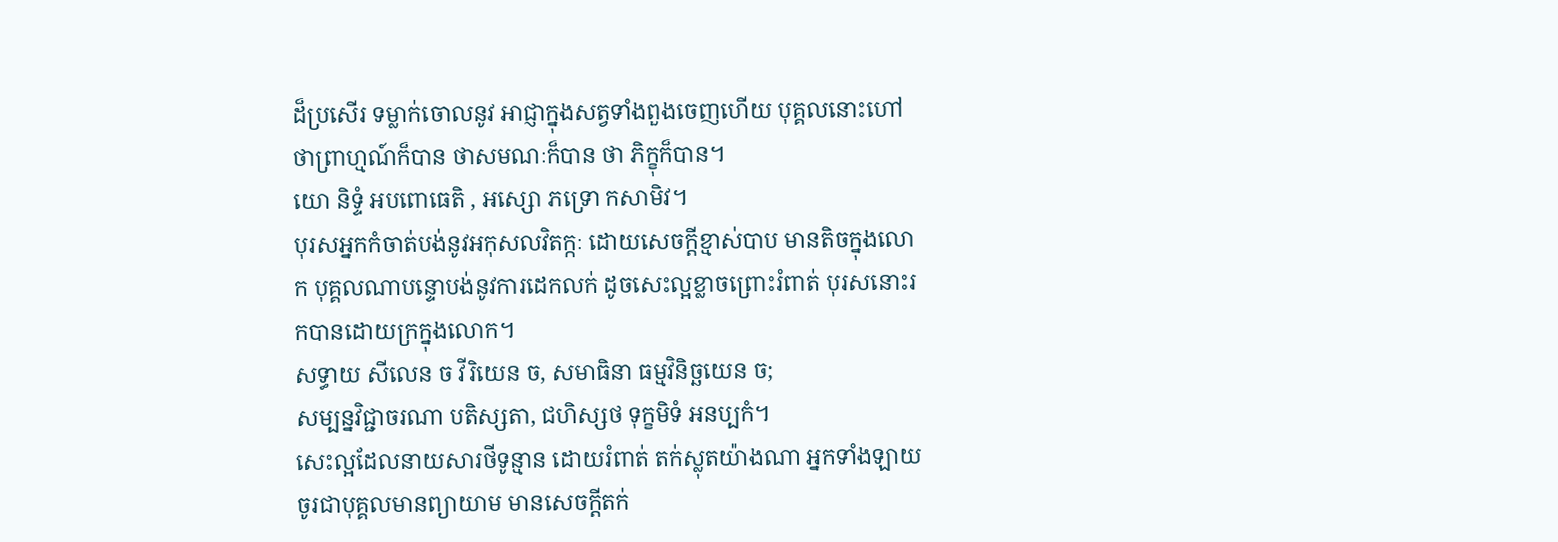ដ៏ប្រសើរ ទម្លាក់ចោលនូវ អាជ្ញាក្នុងសត្វទាំងពួងចេញហើយ បុគ្គលនោះហៅថាព្រាហ្មណ៍ក៏បាន ថាសមណៈក៏បាន ថា ភិក្ខុក៏បាន។
យោ និទ្ទំ អបពោធេតិ , អស្សោ ភទ្រោ កសាមិវ។
បុរសអ្នកកំចាត់បង់នូវអកុសលវិតក្កៈ ដោយសេចក្ដីខ្មាស់បាប មានតិចក្នុងលោក បុគ្គលណាបន្ទោបង់នូវការដេកលក់ ដូចសេះល្អខ្លាចព្រោះរំពាត់ បុរសនោះរកបានដោយក្រក្នុងលោក។
សទ្ធាយ សីលេន ច វីរិយេន ច, សមាធិនា ធម្មវិនិច្ឆយេន ច;
សម្បន្នវិជ្ជាចរណា បតិស្សតា, ជហិស្សថ ទុក្ខមិទំ អនប្បកំ។
សេះល្អដែលនាយសារថីទូន្មាន ដោយរំពាត់ តក់ស្លុតយ៉ាងណា អ្នកទាំងឡាយ ចូរជាបុគ្គលមានព្យាយាម មានសេចក្ដីតក់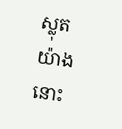ស្លុតយ៉ាងនោះ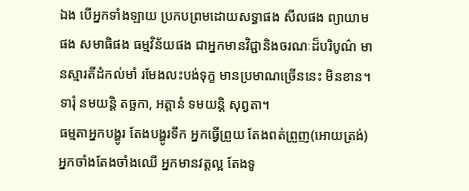ឯង បើអ្នកទាំងឡាយ ប្រកបព្រមដោយសទ្ធាផង សីលផង ព្យាយាមផង សមាធិផង ធម្មវិន័យផង ជាអ្នកមានវិជ្ជានិងចរណៈដ៏បរិបូណ៌ មានស្មារតីដំកល់មាំ រមែងលះបង់ទុក្ខ មានប្រមាណច្រើននេះ មិនខាន។
ទារុំ នមយន្តិ តច្ឆកា, អត្តានំ ទមយន្តិ សុព្វតា។
ធម្មតាអ្នកបង្ហូរ តែងបង្ហូរទឹក អ្នកធ្វើព្រួយ តែងពត់ព្រួញ(អោយត្រង់) អ្នកចាំងតែងចាំងឈើ អ្នកមានវត្តល្អ តែងទូ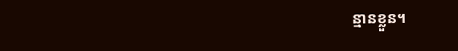ន្មានខ្លួន។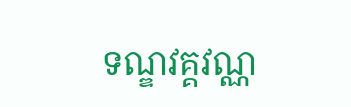ទណ្ឌវគ្គវណ្ណ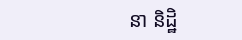នា និដ្ឋិ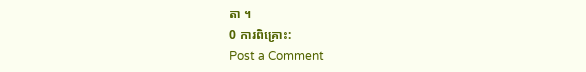តា ។
0 ការពិគ្រោះ:
Post a Comment